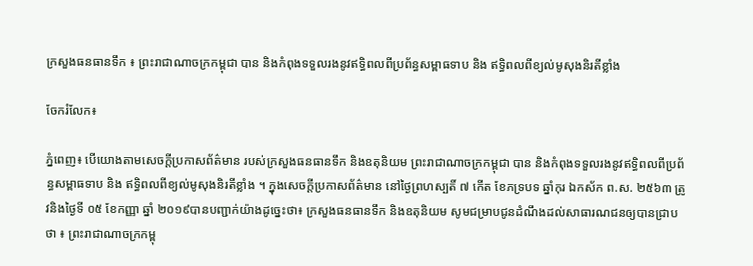ក្រសួងធនធានទឹក ៖ ព្រះរាជាណាចក្រកម្ពុជា បាន និងកំពុងទទួលរងនូវឥទ្ធិពលពីប្រព័ន្ធសម្ពាធទាប និង ឥទ្ធិពលពីខ្យល់មូសុងនិរតីខ្លាំង

ចែករំលែក៖

ភ្នំពេញ៖ បើយោងតាមសេចក្តីប្រកាសព័ត៌មាន របស់ក្រសួងធនធានទឹក និងឧតុនិយម ព្រះរាជាណាចក្រកម្ពុជា បាន និងកំពុងទទួលរងនូវឥទ្ធិពលពីប្រព័ន្ធសម្ពាធទាប និង ឥទ្ធិពលពីខ្យល់មូសុងនិរតីខ្លាំង ។ ក្នុងសេចក្តីប្រកាសព័ត៌មាន នៅថ្ងៃព្រហស្បតិ៍ ៧ កើត ខែភទ្របទ ឆ្នាំកុរ ឯកស័ក ព.ស. ២៥៦៣ ត្រូវនិងថ្ងៃទី ០៥ ខែកញ្ញា ឆ្នាំ ២០១៩បានបញ្ជាក់យ៉ាងដូច្នេះថា៖ ក្រសួងធនធានទឹក និងឧតុនិយម សូមជម្រាបជូនដំណឹងដល់សាធារណជនឲ្យបានជ្រាបថា ៖ ព្រះរាជាណាចក្រកម្ពុ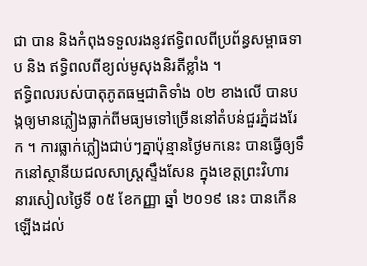ជា បាន និងកំពុងទទួលរងនូវឥទ្ធិពលពីប្រព័ន្ធសម្ពាធទាប និង ឥទ្ធិពលពីខ្យល់មូសុងនិរតីខ្លាំង ។
ឥទ្ធិពលរបស់បាតុភូតធម្មជាតិទាំង ០២ ខាងលើ បានបង្កឲ្យមានភ្លៀងធ្លាក់ពីមធ្យមទៅច្រើននៅតំបន់ជួរភ្នំដងរែក ។ ការធ្លាក់ភ្លៀងជាប់ៗគ្នាប៉ុន្មានថ្ងៃមកនេះ បានធ្វើឲ្យទឹកនៅស្ថានីយជលសាស្រ្តស្ទឹងសែន ក្នុងខេត្តព្រះវិហារ នារសៀលថ្ងៃទី ០៥ ខែកញ្ញា ឆ្នាំ ២០១៩ នេះ បានកើនឡើងដល់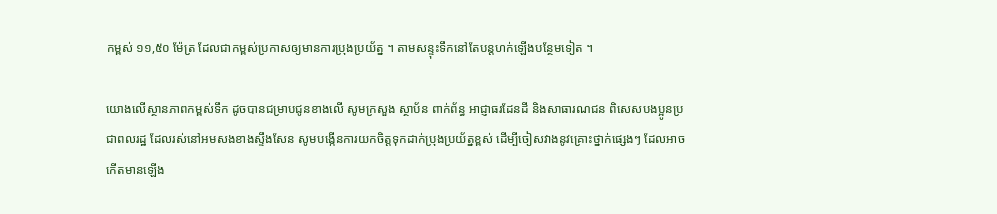កម្ពស់ ១១,៥០ ម៉ែត្រ ដែលជាកម្ពស់ប្រកាសឲ្យមានការប្រុងប្រយ័ត្ន ។ តាមសន្ទុះទឹកនៅតែបន្តហក់ឡើងបន្ថែមទៀត ។

យោងលើស្ថានភាពកម្ពស់ទឹក ដូចបានជម្រាបជូនខាងលើ សូមក្រសួង ស្ថាប័ន ពាក់ព័ន្ធ អាជ្ញាធរដែនដី និងសាធារណជន ពិសេសបងប្អូនប្រជាពលរដ្ឋ ដែលរស់នៅអមសងខាងស្ទឹងសែន សូមបង្កើនការយកចិត្តទុកដាក់ប្រុងប្រយ័ត្នខ្ពស់ ដើម្បីចៀសវាងនូវគ្រោះថ្នាក់ផ្សេងៗ ដែលអាចកើតមានឡើង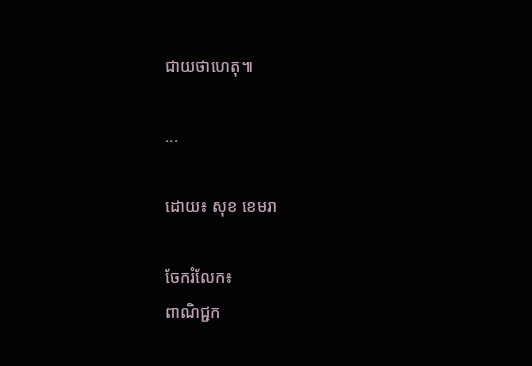ជាយថាហេតុ៕

...

ដោយ៖ សុខ ខេមរា

ចែករំលែក៖
ពាណិជ្ជក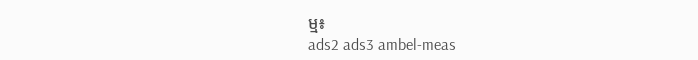ម្ម៖
ads2 ads3 ambel-meas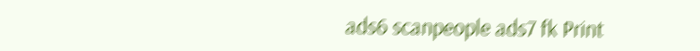ads6 scanpeople ads7 fk Print